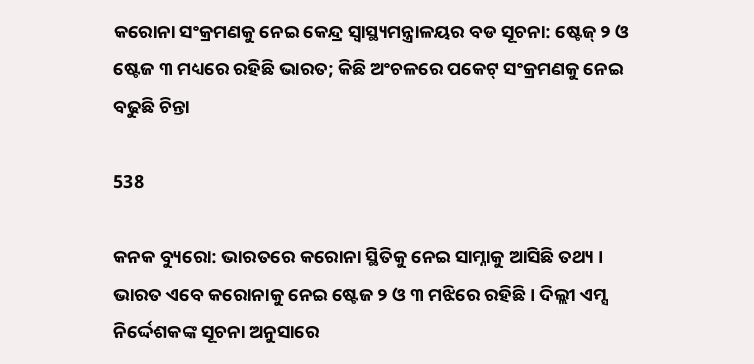କରୋନା ସଂକ୍ରମଣକୁ ନେଇ କେନ୍ଦ୍ର ସ୍ୱାସ୍ଥ୍ୟମନ୍ତ୍ରାଳୟର ବଡ ସୂଚନା: ଷ୍ଟେଜ୍ ୨ ଓ ଷ୍ଟେଜ ୩ ମଧ୍ୟରେ ରହିଛି ଭାରତ; କିଛି ଅଂଚଳରେ ପକେଟ୍ ସଂକ୍ରମଣକୁ ନେଇ ବଢୁଛି ଚିନ୍ତା

538

କନକ ବ୍ୟୁରୋ: ଭାରତରେ କରୋନା ସ୍ଥିତିକୁ ନେଇ ସାମ୍ନାକୁ ଆସିଛି ତଥ୍ୟ । ଭାରତ ଏବେ କରୋନାକୁ ନେଇ ଷ୍ଟେଜ ୨ ଓ ୩ ମଝିରେ ରହିଛି । ଦିଲ୍ଲୀ ଏମ୍ସ ନିର୍ଦ୍ଦେଶକଙ୍କ ସୂଚନା ଅନୁସାରେ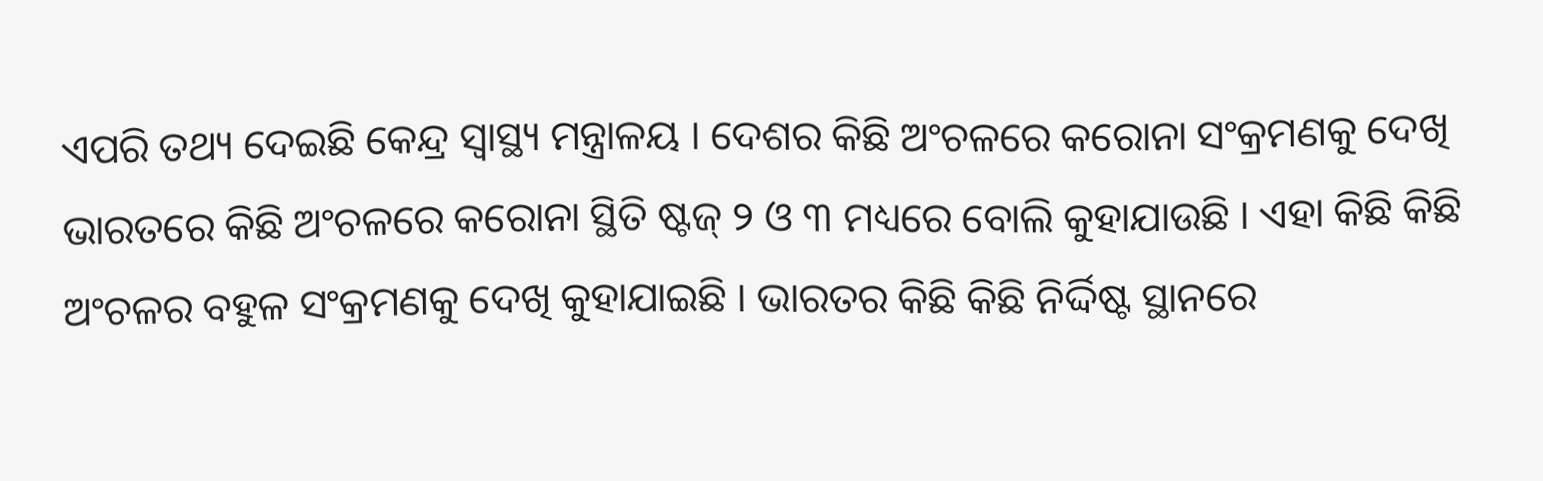ଏପରି ତଥ୍ୟ ଦେଇଛି କେନ୍ଦ୍ର ସ୍ୱାସ୍ଥ୍ୟ ମନ୍ତ୍ରାଳୟ । ଦେଶର କିଛି ଅଂଚଳରେ କରୋନା ସଂକ୍ରମଣକୁ ଦେଖି ଭାରତରେ କିଛି ଅଂଚଳରେ କରୋନା ସ୍ଥିତି ଷ୍ଟଜ୍ ୨ ଓ ୩ ମଧ୍ୟରେ ବୋଲି କୁହାଯାଉଛି । ଏହା କିଛି କିଛି ଅଂଚଳର ବହୁଳ ସଂକ୍ରମଣକୁ ଦେଖି କୁହାଯାଇଛି । ଭାରତର କିଛି କିଛି ନିର୍ଦ୍ଦିଷ୍ଟ ସ୍ଥାନରେ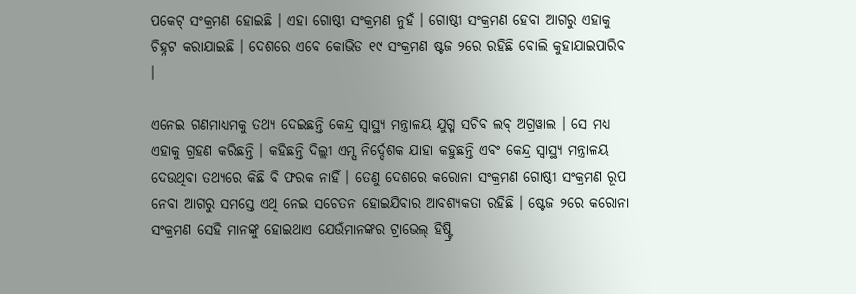ପକେଟ୍ ସଂକ୍ରମଣ ହୋଇଛି । ଏହା ଗୋଷ୍ଠୀ ସଂକ୍ରମଣ ନୁହଁ । ଗୋଷ୍ଠୀ ସଂକ୍ରମଣ ହେବା ଆଗରୁ ଏହାକୁ ଚିହ୍ନଟ କରାଯାଇଛି । ଦେଶରେ ଏବେ କୋଭିଡ ୧୯ ସଂକ୍ରମଣ ଷ୍ଟଜ ୨ରେ ରହିଛି ବୋଲି କୁହାଯାଇପାରିବ ।

ଏନେଇ ଗଣମାଧ୍ୟମକୁ ତଥ୍ୟ ଦେଇଛନ୍ତି କେନ୍ଦ୍ର ସ୍ୱାସ୍ଥ୍ୟ ମନ୍ତ୍ରାଳୟ ଯୁଗ୍ମ ସଚିବ ଲବ୍ ଅଗ୍ରୱାଲ । ସେ ମଧ୍ୟ ଏହାକୁ ଗ୍ରହଣ କରିଛନ୍ତି । କହିଛନ୍ତି ଦିଲ୍ଲୀ ଏମ୍ସ ନିର୍ଦ୍ଦେଶକ ଯାହା କହୁଛନ୍ତି ଏବଂ କେନ୍ଦ୍ର ସ୍ୱାସ୍ଥ୍ୟ ମନ୍ତ୍ରାଳୟ ଦେଉଥିବା ତଥ୍ୟରେ କିଛି ବି ଫରକ ନାହିଁ । ତେଣୁ ଦେଶରେ କରୋନା ସଂକ୍ରମଣ ଗୋଷ୍ଠୀ ସଂକ୍ରମଣ ରୂପ ନେବା ଆଗରୁ ସମସ୍ତେ ଏଥି ନେଇ ସଚେତନ ହୋଇଯିବାର ଆବଶ୍ୟକତା ରହିଛି । ଷ୍ଟେଜ ୨ରେ କରୋନା ସଂକ୍ରମଣ ସେହି ମାନଙ୍କୁ ହୋଇଥାଏ ଯେଉଁମାନଙ୍କର ଟ୍ରାଭେଲ୍ ହିଷ୍ଟ୍ରି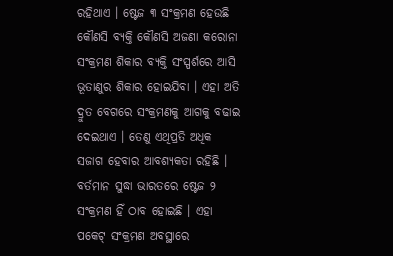ରହିଥାଏ । ଷ୍ଟେଜ ୩ ସଂକ୍ରମଣ ହେଉଛି କୌଣସି ବ୍ୟକ୍ତି କୌଣସି ଅଜଣା କରୋନା ସଂକ୍ରମଣ ଶିକାର ବ୍ୟକ୍ତି ସଂସ୍ପର୍ଶରେ ଆସି ଭୂତାଣୁର ଶିକାର ହୋଇଯିବା । ଏହା ଅତି ଦ୍ରୁତ ବେଗରେ ସଂକ୍ରମଣକୁ ଆଗକୁ ବଢାଇ ଦେଇଥାଏ । ତେଣୁ ଏଥିପ୍ରତି ଅଧିକ ସଜାଗ ହେବାର ଆବଶ୍ୟକତା ରହିଛି । ବର୍ତମାନ ସୁଦ୍ଧା ଭାରତରେ ଷ୍ଟେଜ ୨ ସଂକ୍ରମଣ ହିଁ ଠାବ ହୋଇଛି । ଏହା ପକେଟ୍ ସଂକ୍ରମଣ ଅବସ୍ଥାରେ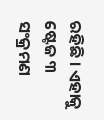ରହିଛି । ଏହାକୁ ଷ୍ଟେଜ ୩ ସଂକ୍ରମଣ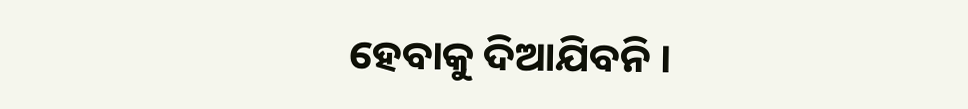ହେବାକୁ ଦିଆଯିବନି ।